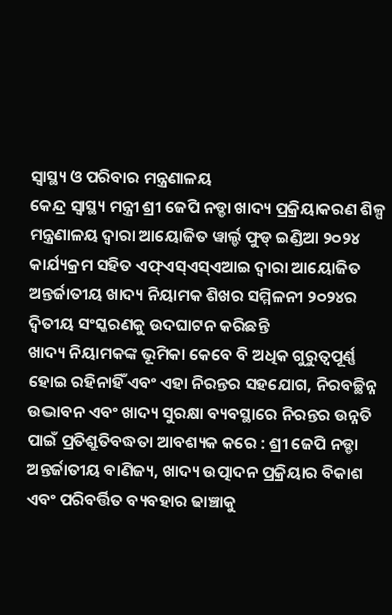ସ୍ୱାସ୍ଥ୍ୟ ଓ ପରିବାର ମନ୍ତ୍ରଣାଳୟ
କେନ୍ଦ୍ର ସ୍ୱାସ୍ଥ୍ୟ ମନ୍ତ୍ରୀ ଶ୍ରୀ ଜେପି ନଡ୍ଡା ଖାଦ୍ୟ ପ୍ରକ୍ରିୟାକରଣ ଶିଳ୍ପ ମନ୍ତ୍ରଣାଳୟ ଦ୍ୱାରା ଆୟୋଜିତ ୱାର୍ଲ୍ଡ ଫୁଡ୍ ଇଣ୍ଡିଆ ୨୦୨୪ କାର୍ଯ୍ୟକ୍ରମ ସହିତ ଏଫ୍ଏସ୍ଏସ୍ଏଆଇ ଦ୍ୱାରା ଆୟୋଜିତ ଅନ୍ତର୍ଜାତୀୟ ଖାଦ୍ୟ ନିୟାମକ ଶିଖର ସମ୍ମିଳନୀ ୨୦୨୪ର ଦ୍ୱିତୀୟ ସଂସ୍କରଣକୁ ଉଦଘାଟନ କରିଛନ୍ତି
ଖାଦ୍ୟ ନିୟାମକଙ୍କ ଭୂମିକା କେବେ ବି ଅଧିକ ଗୁରୁତ୍ୱପୂର୍ଣ୍ଣ ହୋଇ ରହିନାହିଁ ଏବଂ ଏହା ନିରନ୍ତର ସହଯୋଗ, ନିରବଚ୍ଛିନ୍ନ ଉଦ୍ଭାବନ ଏବଂ ଖାଦ୍ୟ ସୁରକ୍ଷା ବ୍ୟବସ୍ଥାରେ ନିରନ୍ତର ଉନ୍ନତି ପାଇଁ ପ୍ରତିଶ୍ରୁତିବଦ୍ଧତା ଆବଶ୍ୟକ କରେ : ଶ୍ରୀ ଜେପି ନଡ୍ଡା
ଅନ୍ତର୍ଜାତୀୟ ବାଣିଜ୍ୟ, ଖାଦ୍ୟ ଉତ୍ପାଦନ ପ୍ରକ୍ରିୟାର ବିକାଶ ଏବଂ ପରିବର୍ତ୍ତିତ ବ୍ୟବହାର ଢାଞ୍ଚାକୁ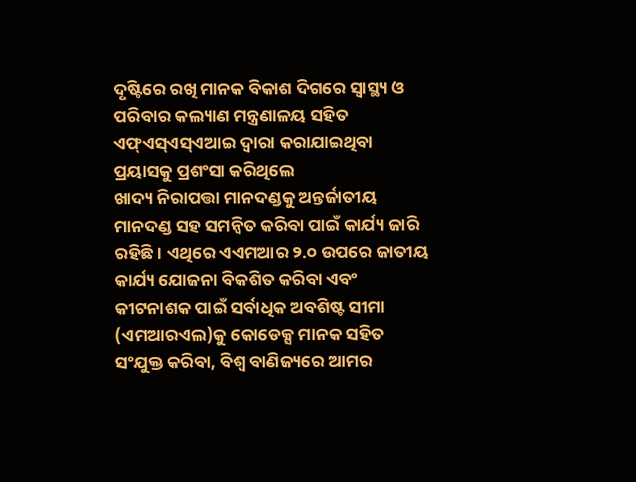ଦୃଷ୍ଟିରେ ରଖି ମାନକ ବିକାଶ ଦିଗରେ ସ୍ୱାସ୍ଥ୍ୟ ଓ ପରିବାର କଲ୍ୟାଣ ମନ୍ତ୍ରଣାଳୟ ସହିତ ଏଫ୍ଏସ୍ଏସ୍ଏଆଇ ଦ୍ୱାରା କରାଯାଇଥିବା ପ୍ରୟାସକୁ ପ୍ରଶଂସା କରିଥିଲେ
ଖାଦ୍ୟ ନିରାପତ୍ତା ମାନଦଣ୍ଡକୁ ଅନ୍ତର୍ଜାତୀୟ ମାନଦଣ୍ଡ ସହ ସମନ୍ୱିତ କରିବା ପାଇଁ କାର୍ଯ୍ୟ ଜାରି ରହିଛି । ଏଥିରେ ଏଏମଆର ୨.୦ ଉପରେ ଜାତୀୟ କାର୍ଯ୍ୟ ଯୋଜନା ବିକଶିତ କରିବା ଏବଂ କୀଟନାଶକ ପାଇଁ ସର୍ବାଧିକ ଅବଶିଷ୍ଟ ସୀମା (ଏମଆରଏଲ)କୁ କୋଡେକ୍ସ ମାନକ ସହିତ ସଂଯୁକ୍ତ କରିବା, ବିଶ୍ୱ ବାଣିଜ୍ୟରେ ଆମର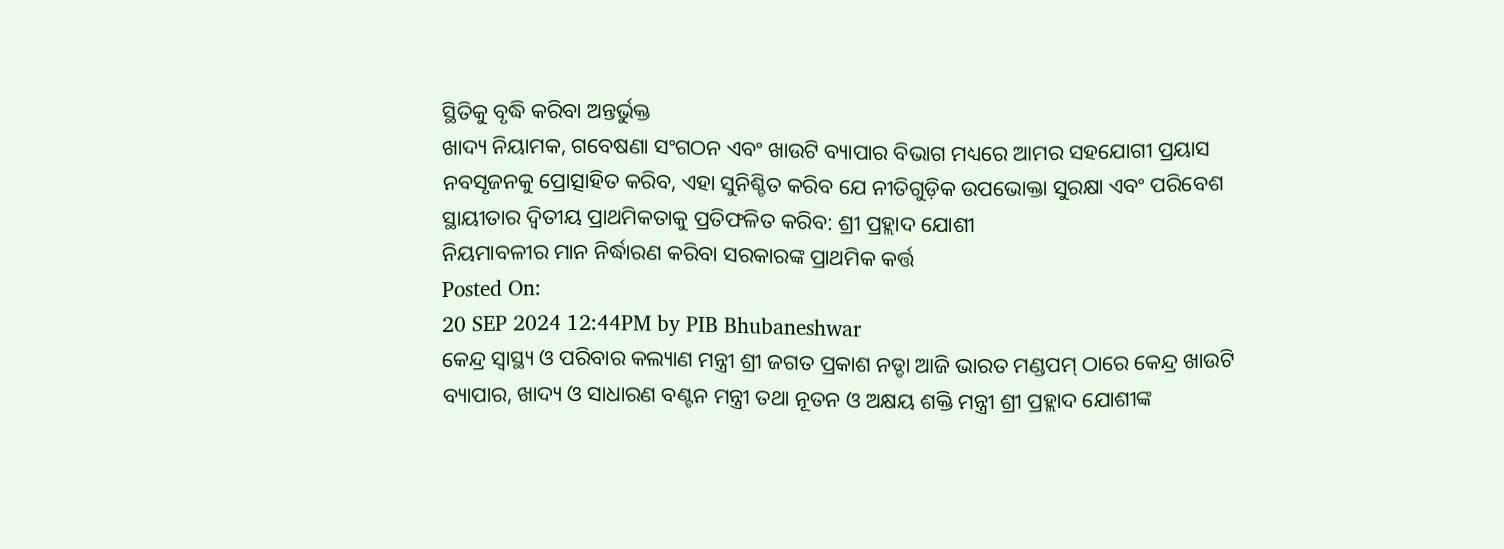ସ୍ଥିତିକୁ ବୃଦ୍ଧି କରିବା ଅନ୍ତର୍ଭୁକ୍ତ
ଖାଦ୍ୟ ନିୟାମକ, ଗବେଷଣା ସଂଗଠନ ଏବଂ ଖାଉଟି ବ୍ୟାପାର ବିଭାଗ ମଧ୍ୟରେ ଆମର ସହଯୋଗୀ ପ୍ରୟାସ ନବସୃଜନକୁ ପ୍ରୋତ୍ସାହିତ କରିବ, ଏହା ସୁନିଶ୍ଚିତ କରିବ ଯେ ନୀତିଗୁଡ଼ିକ ଉପଭୋକ୍ତା ସୁରକ୍ଷା ଏବଂ ପରିବେଶ ସ୍ଥାୟୀତାର ଦ୍ୱିତୀୟ ପ୍ରାଥମିକତାକୁ ପ୍ରତିଫଳିତ କରିବ: ଶ୍ରୀ ପ୍ରହ୍ଲାଦ ଯୋଶୀ
ନିୟମାବଳୀର ମାନ ନିର୍ଦ୍ଧାରଣ କରିବା ସରକାରଙ୍କ ପ୍ରାଥମିକ କର୍ତ୍ତ
Posted On:
20 SEP 2024 12:44PM by PIB Bhubaneshwar
କେନ୍ଦ୍ର ସ୍ୱାସ୍ଥ୍ୟ ଓ ପରିବାର କଲ୍ୟାଣ ମନ୍ତ୍ରୀ ଶ୍ରୀ ଜଗତ ପ୍ରକାଶ ନଡ୍ଡା ଆଜି ଭାରତ ମଣ୍ଡପମ୍ ଠାରେ କେନ୍ଦ୍ର ଖାଉଟି ବ୍ୟାପାର, ଖାଦ୍ୟ ଓ ସାଧାରଣ ବଣ୍ଟନ ମନ୍ତ୍ରୀ ତଥା ନୂତନ ଓ ଅକ୍ଷୟ ଶକ୍ତି ମନ୍ତ୍ରୀ ଶ୍ରୀ ପ୍ରହ୍ଲାଦ ଯୋଶୀଙ୍କ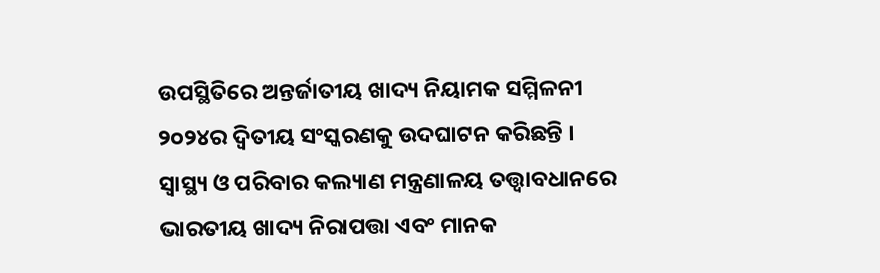ଉପସ୍ଥିତିରେ ଅନ୍ତର୍ଜାତୀୟ ଖାଦ୍ୟ ନିୟାମକ ସମ୍ମିଳନୀ ୨୦୨୪ର ଦ୍ୱିତୀୟ ସଂସ୍କରଣକୁ ଉଦଘାଟନ କରିଛନ୍ତି । ସ୍ୱାସ୍ଥ୍ୟ ଓ ପରିବାର କଲ୍ୟାଣ ମନ୍ତ୍ରଣାଳୟ ତତ୍ତ୍ୱାବଧାନରେ ଭାରତୀୟ ଖାଦ୍ୟ ନିରାପତ୍ତା ଏବଂ ମାନକ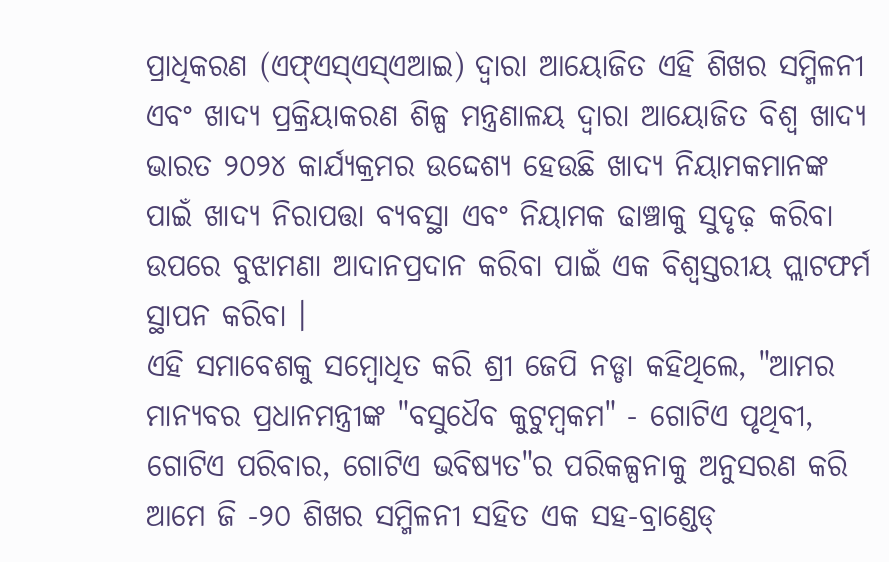ପ୍ରାଧିକରଣ (ଏଫ୍ଏସ୍ଏସ୍ଏଆଇ) ଦ୍ୱାରା ଆୟୋଜିତ ଏହି ଶିଖର ସମ୍ମିଳନୀ ଏବଂ ଖାଦ୍ୟ ପ୍ରକ୍ରିୟାକରଣ ଶିଳ୍ପ ମନ୍ତ୍ରଣାଳୟ ଦ୍ୱାରା ଆୟୋଜିତ ବିଶ୍ୱ ଖାଦ୍ୟ ଭାରତ ୨୦୨୪ କାର୍ଯ୍ୟକ୍ରମର ଉଦ୍ଦେଶ୍ୟ ହେଉଛି ଖାଦ୍ୟ ନିୟାମକମାନଙ୍କ ପାଇଁ ଖାଦ୍ୟ ନିରାପତ୍ତା ବ୍ୟବସ୍ଥା ଏବଂ ନିୟାମକ ଢାଞ୍ଚାକୁ ସୁଦୃଢ଼ କରିବା ଉପରେ ବୁଝାମଣା ଆଦାନପ୍ରଦାନ କରିବା ପାଇଁ ଏକ ବିଶ୍ୱସ୍ତରୀୟ ପ୍ଲାଟଫର୍ମ ସ୍ଥାପନ କରିବା ।
ଏହି ସମାବେଶକୁ ସମ୍ବୋଧିତ କରି ଶ୍ରୀ ଜେପି ନଡ୍ଡା କହିଥିଲେ, "ଆମର ମାନ୍ୟବର ପ୍ରଧାନମନ୍ତ୍ରୀଙ୍କ "ବସୁଧୈବ କୁଟୁମ୍ବକମ" - ଗୋଟିଏ ପୃଥିବୀ, ଗୋଟିଏ ପରିବାର, ଗୋଟିଏ ଭବିଷ୍ୟତ"ର ପରିକଳ୍ପନାକୁ ଅନୁସରଣ କରି ଆମେ ଜି -୨୦ ଶିଖର ସମ୍ମିଳନୀ ସହିତ ଏକ ସହ-ବ୍ରାଣ୍ଡେଡ୍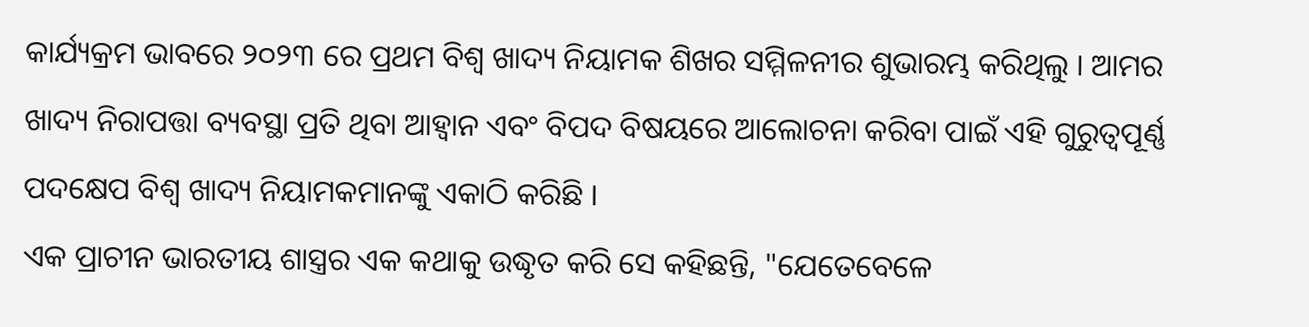କାର୍ଯ୍ୟକ୍ରମ ଭାବରେ ୨୦୨୩ ରେ ପ୍ରଥମ ବିଶ୍ୱ ଖାଦ୍ୟ ନିୟାମକ ଶିଖର ସମ୍ମିଳନୀର ଶୁଭାରମ୍ଭ କରିଥିଲୁ । ଆମର ଖାଦ୍ୟ ନିରାପତ୍ତା ବ୍ୟବସ୍ଥା ପ୍ରତି ଥିବା ଆହ୍ୱାନ ଏବଂ ବିପଦ ବିଷୟରେ ଆଲୋଚନା କରିବା ପାଇଁ ଏହି ଗୁରୁତ୍ୱପୂର୍ଣ୍ଣ ପଦକ୍ଷେପ ବିଶ୍ୱ ଖାଦ୍ୟ ନିୟାମକମାନଙ୍କୁ ଏକାଠି କରିଛି ।
ଏକ ପ୍ରାଚୀନ ଭାରତୀୟ ଶାସ୍ତ୍ରର ଏକ କଥାକୁ ଉଦ୍ଧୃତ କରି ସେ କହିଛନ୍ତି, "ଯେତେବେଳେ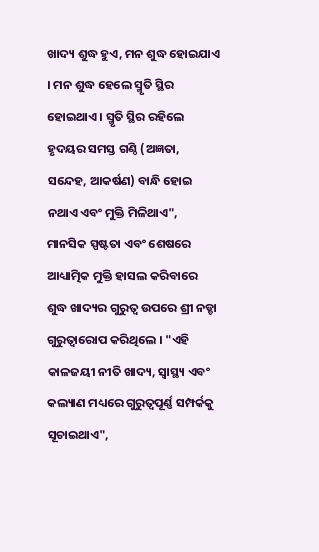ଖାଦ୍ୟ ଶୁଦ୍ଧ ହୁଏ, ମନ ଶୁଦ୍ଧ ହୋଇଯାଏ । ମନ ଶୁଦ୍ଧ ହେଲେ ସ୍ମୃତି ସ୍ଥିର ହୋଇଥାଏ । ସ୍ମୃତି ସ୍ଥିର ରହିଲେ ହୃଦୟର ସମସ୍ତ ଗଣ୍ଠି (ଅଜ୍ଞତା, ସନ୍ଦେହ, ଆକର୍ଷଣ) ବାନ୍ଧି ହୋଇ ନଥାଏ ଏବଂ ମୁକ୍ତି ମିଳିଥାଏ", ମାନସିକ ସ୍ପଷ୍ଟତା ଏବଂ ଶେଷରେ ଆଧ୍ୟାତ୍ମିକ ମୁକ୍ତି ହାସଲ କରିବାରେ ଶୁଦ୍ଧ ଖାଦ୍ୟର ଗୁରୁତ୍ୱ ଉପରେ ଶ୍ରୀ ନଡ୍ଡା ଗୁରୁତ୍ୱାରୋପ କରିଥିଲେ । "ଏହି କାଳଜୟୀ ନୀତି ଖାଦ୍ୟ, ସ୍ୱାସ୍ଥ୍ୟ ଏବଂ କଲ୍ୟାଣ ମଧ୍ୟରେ ଗୁରୁତ୍ୱପୂର୍ଣ୍ଣ ସମ୍ପର୍କକୁ ସୂଚାଇଥାଏ",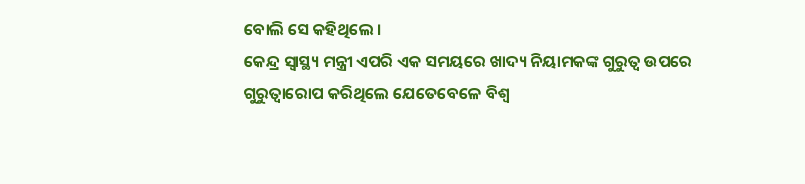ବୋଲି ସେ କହିଥିଲେ ।
କେନ୍ଦ୍ର ସ୍ୱାସ୍ଥ୍ୟ ମନ୍ତ୍ରୀ ଏପରି ଏକ ସମୟରେ ଖାଦ୍ୟ ନିୟାମକଙ୍କ ଗୁରୁତ୍ୱ ଉପରେ ଗୁରୁତ୍ୱାରୋପ କରିଥିଲେ ଯେତେବେଳେ ବିଶ୍ୱ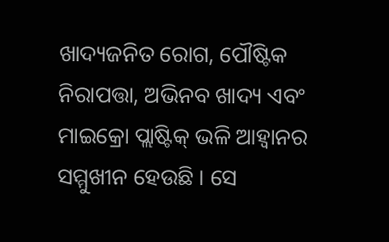ଖାଦ୍ୟଜନିତ ରୋଗ, ପୌଷ୍ଟିକ ନିରାପତ୍ତା, ଅଭିନବ ଖାଦ୍ୟ ଏବଂ ମାଇକ୍ରୋ ପ୍ଲାଷ୍ଟିକ୍ ଭଳି ଆହ୍ୱାନର ସମ୍ମୁଖୀନ ହେଉଛି । ସେ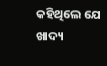କହିଥିଲେ ଯେ ଖାଦ୍ୟ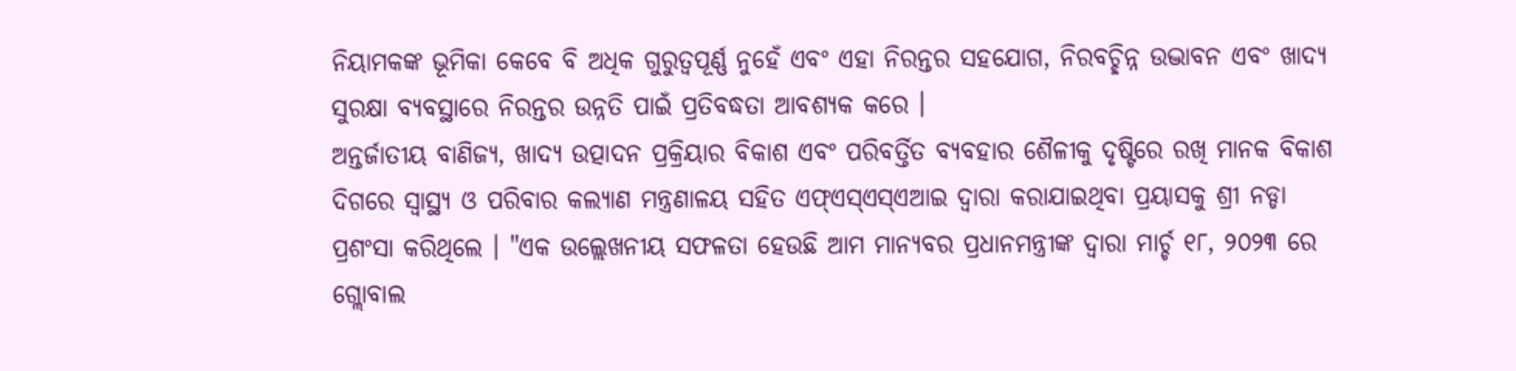ନିୟାମକଙ୍କ ଭୂମିକା କେବେ ବି ଅଧିକ ଗୁରୁତ୍ୱପୂର୍ଣ୍ଣ ନୁହେଁ ଏବଂ ଏହା ନିରନ୍ତର ସହଯୋଗ, ନିରବଚ୍ଛିନ୍ନ ଉଦ୍ଭାବନ ଏବଂ ଖାଦ୍ୟ ସୁରକ୍ଷା ବ୍ୟବସ୍ଥାରେ ନିରନ୍ତର ଉନ୍ନତି ପାଇଁ ପ୍ରତିବଦ୍ଧତା ଆବଶ୍ୟକ କରେ ।
ଅନ୍ତର୍ଜାତୀୟ ବାଣିଜ୍ୟ, ଖାଦ୍ୟ ଉତ୍ପାଦନ ପ୍ରକ୍ରିୟାର ବିକାଶ ଏବଂ ପରିବର୍ତ୍ତିତ ବ୍ୟବହାର ଶୈଳୀକୁ ଦୃଷ୍ଟିରେ ରଖି ମାନକ ବିକାଶ ଦିଗରେ ସ୍ୱାସ୍ଥ୍ୟ ଓ ପରିବାର କଲ୍ୟାଣ ମନ୍ତ୍ରଣାଳୟ ସହିତ ଏଫ୍ଏସ୍ଏସ୍ଏଆଇ ଦ୍ୱାରା କରାଯାଇଥିବା ପ୍ରୟାସକୁ ଶ୍ରୀ ନଡ୍ଡା ପ୍ରଶଂସା କରିଥିଲେ । "ଏକ ଉଲ୍ଲେଖନୀୟ ସଫଳତା ହେଉଛି ଆମ ମାନ୍ୟବର ପ୍ରଧାନମନ୍ତ୍ରୀଙ୍କ ଦ୍ୱାରା ମାର୍ଚ୍ଚ ୧୮, ୨୦୨୩ ରେ ଗ୍ଲୋବାଲ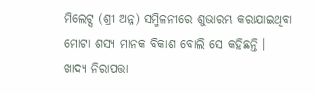ମିଲେଟ୍ସ (ଶ୍ରୀ ଅନ୍ନ) ସମ୍ମିଳନୀରେ ଶୁଭାରମ୍ଭ କରାଯାଇଥିବା ମୋଟା ଶସ୍ୟ ମାନକ ବିକାଶ ବୋଲି ସେ କହିଛନ୍ତି ।
ଖାଦ୍ୟ ନିରାପତ୍ତା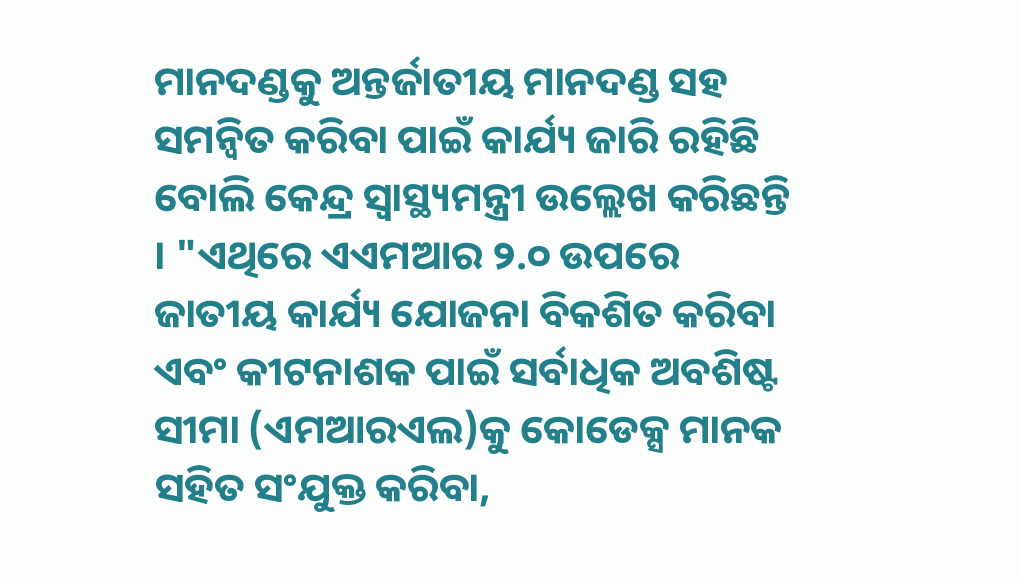ମାନଦଣ୍ଡକୁ ଅନ୍ତର୍ଜାତୀୟ ମାନଦଣ୍ଡ ସହ ସମନ୍ୱିତ କରିବା ପାଇଁ କାର୍ଯ୍ୟ ଜାରି ରହିଛି ବୋଲି କେନ୍ଦ୍ର ସ୍ୱାସ୍ଥ୍ୟମନ୍ତ୍ରୀ ଉଲ୍ଲେଖ କରିଛନ୍ତି । "ଏଥିରେ ଏଏମଆର ୨.୦ ଉପରେ ଜାତୀୟ କାର୍ଯ୍ୟ ଯୋଜନା ବିକଶିତ କରିବା ଏବଂ କୀଟନାଶକ ପାଇଁ ସର୍ବାଧିକ ଅବଶିଷ୍ଟ ସୀମା (ଏମଆରଏଲ)କୁ କୋଡେକ୍ସ ମାନକ ସହିତ ସଂଯୁକ୍ତ କରିବା,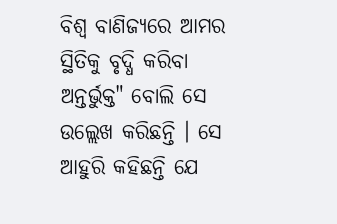ବିଶ୍ୱ ବାଣିଜ୍ୟରେ ଆମର ସ୍ଥିତିକୁ ବୃଦ୍ଧି କରିବା ଅନ୍ତର୍ଭୁକ୍ତ" ବୋଲି ସେ ଉଲ୍ଲେଖ କରିଛନ୍ତି । ସେ ଆହୁରି କହିଛନ୍ତି ଯେ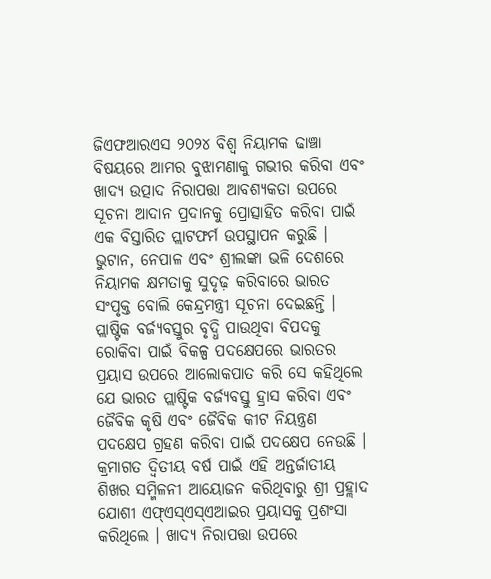ଜିଏଫଆରଏସ ୨୦୨୪ ବିଶ୍ୱ ନିୟାମକ ଢାଞ୍ଚା ବିଷୟରେ ଆମର ବୁଝାମଣାକୁ ଗଭୀର କରିବା ଏବଂ ଖାଦ୍ୟ ଉତ୍ପାଦ ନିରାପତ୍ତା ଆବଶ୍ୟକତା ଉପରେ ସୂଚନା ଆଦାନ ପ୍ରଦାନକୁ ପ୍ରୋତ୍ସାହିତ କରିବା ପାଇଁ ଏକ ବିସ୍ତାରିତ ପ୍ଲାଟଫର୍ମ ଉପସ୍ଥାପନ କରୁଛି ।
ଭୁଟାନ, ନେପାଳ ଏବଂ ଶ୍ରୀଲଙ୍କା ଭଳି ଦେଶରେ ନିୟାମକ କ୍ଷମତାକୁ ସୁଦୃଢ଼ କରିବାରେ ଭାରତ ସଂପୃକ୍ତ ବୋଲି କେନ୍ଦ୍ରମନ୍ତ୍ରୀ ସୂଚନା ଦେଇଛନ୍ତି । ପ୍ଲାଷ୍ଟିକ ବର୍ଜ୍ୟବସ୍ତୁର ବୃଦ୍ଧି ପାଉଥିବା ବିପଦକୁ ରୋକିବା ପାଇଁ ବିକଳ୍ପ ପଦକ୍ଷେପରେ ଭାରତର ପ୍ରୟାସ ଉପରେ ଆଲୋକପାତ କରି ସେ କହିଥିଲେ ଯେ ଭାରତ ପ୍ଲାଷ୍ଟିକ ବର୍ଜ୍ୟବସ୍ତୁ ହ୍ରାସ କରିବା ଏବଂ ଜୈବିକ କୃଷି ଏବଂ ଜୈବିକ କୀଟ ନିୟନ୍ତ୍ରଣ ପଦକ୍ଷେପ ଗ୍ରହଣ କରିବା ପାଇଁ ପଦକ୍ଷେପ ନେଉଛି ।
କ୍ରମାଗତ ଦ୍ୱିତୀୟ ବର୍ଷ ପାଇଁ ଏହି ଅନ୍ତର୍ଜାତୀୟ ଶିଖର ସମ୍ମିଳନୀ ଆୟୋଜନ କରିଥିବାରୁ ଶ୍ରୀ ପ୍ରହ୍ଲାଦ ଯୋଶୀ ଏଫ୍ଏସ୍ଏସ୍ଏଆଇର ପ୍ରୟାସକୁ ପ୍ରଶଂସା କରିଥିଲେ । ଖାଦ୍ୟ ନିରାପତ୍ତା ଉପରେ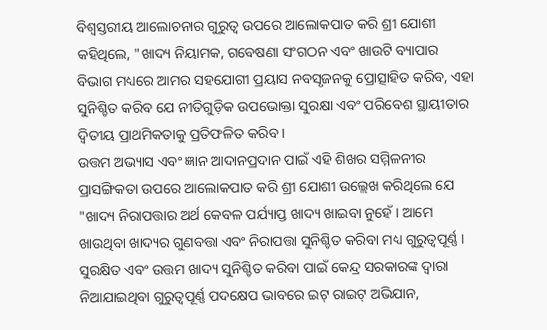ବିଶ୍ୱସ୍ତରୀୟ ଆଲୋଚନାର ଗୁରୁତ୍ୱ ଉପରେ ଆଲୋକପାତ କରି ଶ୍ରୀ ଯୋଶୀ କହିଥିଲେ, "ଖାଦ୍ୟ ନିୟାମକ, ଗବେଷଣା ସଂଗଠନ ଏବଂ ଖାଉଟି ବ୍ୟାପାର ବିଭାଗ ମଧ୍ୟରେ ଆମର ସହଯୋଗୀ ପ୍ରୟାସ ନବସୃଜନକୁ ପ୍ରୋତ୍ସାହିତ କରିବ, ଏହା ସୁନିଶ୍ଚିତ କରିବ ଯେ ନୀତିଗୁଡ଼ିକ ଉପଭୋକ୍ତା ସୁରକ୍ଷା ଏବଂ ପରିବେଶ ସ୍ଥାୟୀତାର ଦ୍ୱିତୀୟ ପ୍ରାଥମିକତାକୁ ପ୍ରତିଫଳିତ କରିବ ।
ଉତ୍ତମ ଅଭ୍ୟାସ ଏବଂ ଜ୍ଞାନ ଆଦାନପ୍ରଦାନ ପାଇଁ ଏହି ଶିଖର ସମ୍ମିଳନୀର ପ୍ରାସଙ୍ଗିକତା ଉପରେ ଆଲୋକପାତ କରି ଶ୍ରୀ ଯୋଶୀ ଉଲ୍ଲେଖ କରିଥିଲେ ଯେ "ଖାଦ୍ୟ ନିରାପତ୍ତାର ଅର୍ଥ କେବଳ ପର୍ଯ୍ୟାପ୍ତ ଖାଦ୍ୟ ଖାଇବା ନୁହେଁ । ଆମେ ଖାଉଥିବା ଖାଦ୍ୟର ଗୁଣବତ୍ତା ଏବଂ ନିରାପତ୍ତା ସୁନିଶ୍ଚିତ କରିବା ମଧ୍ୟ ଗୁରୁତ୍ୱପୂର୍ଣ୍ଣ । ସୁରକ୍ଷିତ ଏବଂ ଉତ୍ତମ ଖାଦ୍ୟ ସୁନିଶ୍ଚିତ କରିବା ପାଇଁ କେନ୍ଦ୍ର ସରକାରଙ୍କ ଦ୍ୱାରା ନିଆଯାଇଥିବା ଗୁରୁତ୍ୱପୂର୍ଣ୍ଣ ପଦକ୍ଷେପ ଭାବରେ ଇଟ୍ ରାଇଟ୍ ଅଭିଯାନ,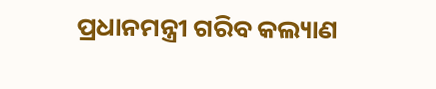ପ୍ରଧାନମନ୍ତ୍ରୀ ଗରିବ କଲ୍ୟାଣ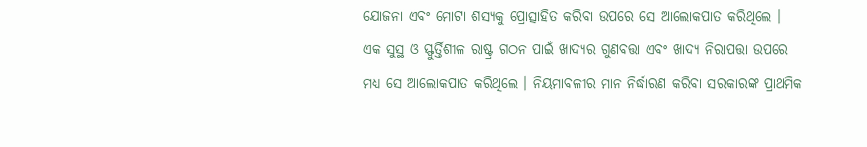ଯୋଜନା ଏବଂ ମୋଟା ଶସ୍ୟକୁ ପ୍ରୋତ୍ସାହିତ କରିବା ଉପରେ ସେ ଆଲୋକପାତ କରିଥିଲେ ।
ଏକ ସୁସ୍ଥ ଓ ସ୍ଫୁର୍ତ୍ତିଶୀଳ ରାଷ୍ଟ୍ର ଗଠନ ପାଇଁ ଖାଦ୍ୟର ଗୁଣବତ୍ତା ଏବଂ ଖାଦ୍ୟ ନିରାପତ୍ତା ଉପରେ ମଧ୍ୟ ସେ ଆଲୋକପାତ କରିଥିଲେ । ନିୟମାବଳୀର ମାନ ନିର୍ଦ୍ଧାରଣ କରିବା ସରକାରଙ୍କ ପ୍ରାଥମିକ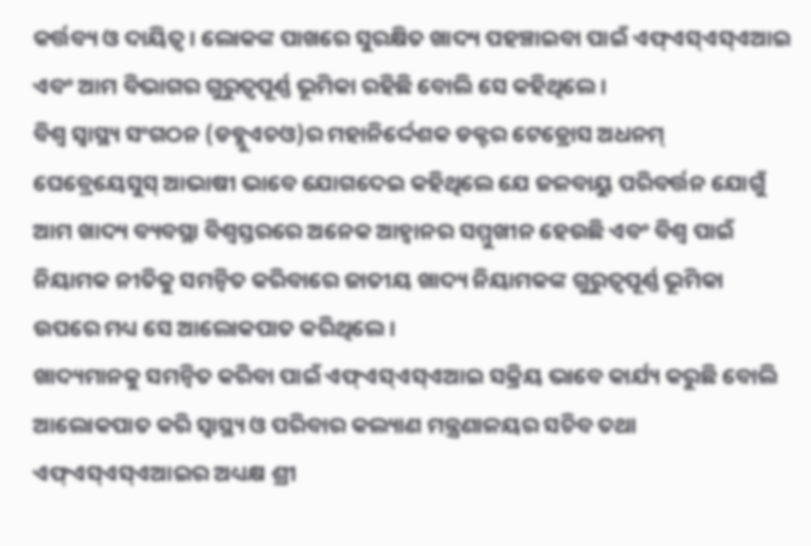କର୍ତ୍ତବ୍ୟ ଓ ଦାୟିତ୍ୱ । ଲୋକଙ୍କ ପାଖରେ ସୁରକ୍ଷିତ ଖାଦ୍ୟ ପହଞ୍ଚାଇବା ପାଇଁ ଏଫ୍ଏସ୍ଏସ୍ଏଆଇ ଏବଂ ଆମ ବିଭାଗର ଗୁରୁତ୍ୱପୂର୍ଣ୍ଣ ଭୂମିକା ରହିଛି ବୋଲି ସେ କହିଥିଲେ ।
ବିଶ୍ୱ ସ୍ୱାସ୍ଥ୍ୟ ସଂଗଠନ (ଡବ୍ଲୁଏଚଓ)ର ମହାନିର୍ଦ୍ଦେଶକ ଡକ୍ଟର ଟେଡ୍ରୋସ ଅଧନମ୍ ଘେବ୍ରେୟେସୁସ୍ ଆଭାଷୀ ଭାବେ ଯୋଗଦେଇ କହିଥିଲେ ଯେ ଜଳବାୟୁ ପରିବର୍ତ୍ତନ ଯୋଗୁଁ ଆମ ଖାଦ୍ୟ ବ୍ୟବସ୍ଥା ବିଶ୍ୱସ୍ତରରେ ଅନେକ ଆହ୍ୱାନର ସମ୍ମୁଖୀନ ହେଉଛି ଏବଂ ବିଶ୍ୱ ପାଇଁ ନିୟାମକ ନୀତିକୁ ସମନ୍ୱିତ କରିବାରେ ଜାତୀୟ ଖାଦ୍ୟ ନିୟାମକଙ୍କ ଗୁରୁତ୍ୱପୂର୍ଣ୍ଣ ଭୂମିକା ଉପରେ ମଧ୍ୟ ସେ ଆଲୋକପାତ କରିଥିଲେ ।
ଖାଦ୍ୟମାନକୁ ସମନ୍ୱିତ କରିବା ପାଇଁ ଏଫ୍ଏସ୍ଏସ୍ଏଆଇ ସକ୍ରିୟ ଭାବେ କାର୍ଯ୍ୟ କରୁଛି ବୋଲି ଆଲୋକପାତ କରି ସ୍ୱାସ୍ଥ୍ୟ ଓ ପରିବାର କଲ୍ୟାଣ ମନ୍ତ୍ରଣାଳୟର ସଚିବ ତଥା ଏଫ୍ଏସ୍ଏସ୍ଏଆଇର ଅଧ୍ୟକ୍ଷ ଶ୍ରୀ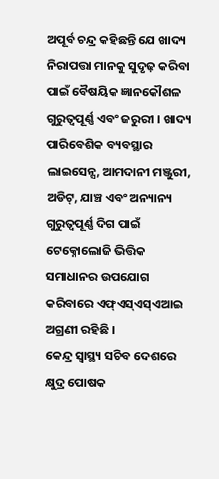ଅପୂର୍ବ ଚନ୍ଦ୍ର କହିଛନ୍ତି ଯେ ଖାଦ୍ୟ ନିରାପତ୍ତା ମାନକୁ ସୁଦୃଢ଼ କରିବା ପାଇଁ ବୈଷୟିକ ଜ୍ଞାନକୌଶଳ ଗୁରୁତ୍ୱପୂର୍ଣ୍ଣ ଏବଂ ଜରୁରୀ । ଖାଦ୍ୟ ପାରିବେଶିକ ବ୍ୟବସ୍ଥାର ଲାଇସେନ୍ସ, ଆମଦାନୀ ମଞ୍ଜୁରୀ, ଅଡିଟ୍, ଯାଞ୍ଚ ଏବଂ ଅନ୍ୟାନ୍ୟ ଗୁରୁତ୍ୱପୂର୍ଣ୍ଣ ଦିଗ ପାଇଁ ଟେକ୍ନୋଲୋଜି ଭିତ୍ତିକ ସମାଧାନର ଉପଯୋଗ କରିବାରେ ଏଫ୍ଏସ୍ଏସ୍ଏଆଇ ଅଗ୍ରଣୀ ରହିଛି ।
କେନ୍ଦ୍ର ସ୍ୱାସ୍ଥ୍ୟ ସଚିବ ଦେଶରେ କ୍ଷୁଦ୍ର ପୋଷକ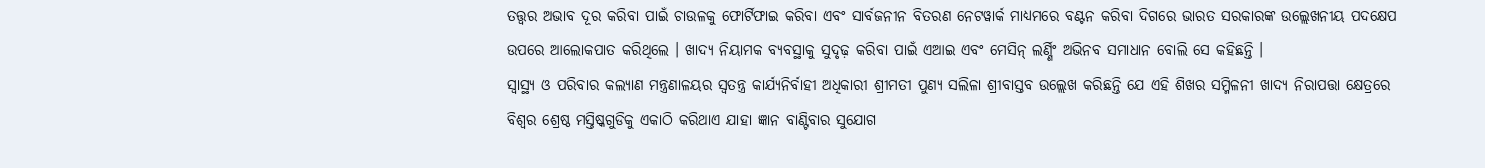ତତ୍ତ୍ୱର ଅଭାବ ଦୂର କରିବା ପାଇଁ ଚାଉଳକୁ ଫୋର୍ଟିଫାଇ କରିବା ଏବଂ ସାର୍ବଜନୀନ ବିତରଣ ନେଟୱାର୍କ ମାଧ୍ୟମରେ ବଣ୍ଟନ କରିବା ଦିଗରେ ଭାରତ ସରକାରଙ୍କ ଉଲ୍ଲେଖନୀୟ ପଦକ୍ଷେପ ଉପରେ ଆଲୋକପାତ କରିଥିଲେ । ଖାଦ୍ୟ ନିୟାମକ ବ୍ୟବସ୍ଥାକୁ ସୁଦୃଢ଼ କରିବା ପାଇଁ ଏଆଇ ଏବଂ ମେସିନ୍ ଲର୍ଣ୍ଣିଂ ଅଭିନବ ସମାଧାନ ବୋଲି ସେ କହିଛନ୍ତି ।
ସ୍ୱାସ୍ଥ୍ୟ ଓ ପରିବାର କଲ୍ୟାଣ ମନ୍ତ୍ରଣାଳୟର ସ୍ୱତନ୍ତ୍ର କାର୍ଯ୍ୟନିର୍ବାହୀ ଅଧିକାରୀ ଶ୍ରୀମତୀ ପୁଣ୍ୟ ସଲିଳା ଶ୍ରୀବାସ୍ତବ ଉଲ୍ଲେଖ କରିଛନ୍ତି ଯେ ଏହି ଶିଖର ସମ୍ମିଳନୀ ଖାଦ୍ୟ ନିରାପତ୍ତା କ୍ଷେତ୍ରରେ ବିଶ୍ୱର ଶ୍ରେଷ୍ଠ ମସ୍ତିଷ୍କଗୁଡିକୁ ଏକାଠି କରିଥାଏ ଯାହା ଜ୍ଞାନ ବାଣ୍ଟିବାର ସୁଯୋଗ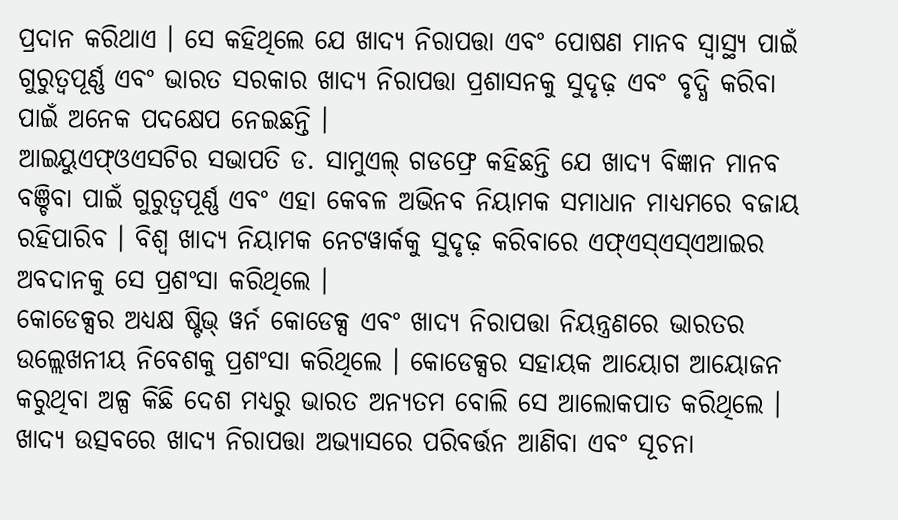ପ୍ରଦାନ କରିଥାଏ । ସେ କହିଥିଲେ ଯେ ଖାଦ୍ୟ ନିରାପତ୍ତା ଏବଂ ପୋଷଣ ମାନବ ସ୍ୱାସ୍ଥ୍ୟ ପାଇଁ ଗୁରୁତ୍ୱପୂର୍ଣ୍ଣ ଏବଂ ଭାରତ ସରକାର ଖାଦ୍ୟ ନିରାପତ୍ତା ପ୍ରଶାସନକୁ ସୁଦୃଢ଼ ଏବଂ ବୃଦ୍ଧି କରିବା ପାଇଁ ଅନେକ ପଦକ୍ଷେପ ନେଇଛନ୍ତି ।
ଆଇୟୁଏଫ୍ଓଏସଟିର ସଭାପତି ଡ. ସାମୁଏଲ୍ ଗଡଫ୍ରେ କହିଛନ୍ତି ଯେ ଖାଦ୍ୟ ବିଜ୍ଞାନ ମାନବ ବଞ୍ଚିବା ପାଇଁ ଗୁରୁତ୍ୱପୂର୍ଣ୍ଣ ଏବଂ ଏହା କେବଳ ଅଭିନବ ନିୟାମକ ସମାଧାନ ମାଧ୍ୟମରେ ବଜାୟ ରହିପାରିବ । ବିଶ୍ୱ ଖାଦ୍ୟ ନିୟାମକ ନେଟୱାର୍କକୁ ସୁଦୃଢ଼ କରିବାରେ ଏଫ୍ଏସ୍ଏସ୍ଏଆଇର ଅବଦାନକୁ ସେ ପ୍ରଶଂସା କରିଥିଲେ ।
କୋଡେକ୍ସର ଅଧ୍ୟକ୍ଷ ଷ୍ଟିଭ୍ ୱର୍ନ କୋଡେକ୍ସ ଏବଂ ଖାଦ୍ୟ ନିରାପତ୍ତା ନିୟନ୍ତ୍ରଣରେ ଭାରତର ଉଲ୍ଲେଖନୀୟ ନିବେଶକୁ ପ୍ରଶଂସା କରିଥିଲେ । କୋଡେକ୍ସର ସହାୟକ ଆୟୋଗ ଆୟୋଜନ କରୁଥିବା ଅଳ୍ପ କିଛି ଦେଶ ମଧ୍ୟରୁ ଭାରତ ଅନ୍ୟତମ ବୋଲି ସେ ଆଲୋକପାତ କରିଥିଲେ ।
ଖାଦ୍ୟ ଉତ୍ସବରେ ଖାଦ୍ୟ ନିରାପତ୍ତା ଅଭ୍ୟାସରେ ପରିବର୍ତ୍ତନ ଆଣିବା ଏବଂ ସୂଚନା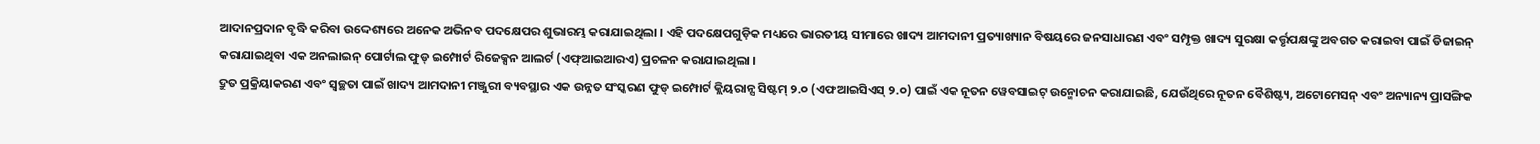ଆଦାନପ୍ରଦାନ ବୃଦ୍ଧି କରିବା ଉଦ୍ଦେଶ୍ୟରେ ଅନେକ ଅଭିନବ ପଦକ୍ଷେପର ଶୁଭାରମ୍ଭ କରାଯାଇଥିଲା । ଏହି ପଦକ୍ଷେପଗୁଡ଼ିକ ମଧ୍ୟରେ ଭାରତୀୟ ସୀମାରେ ଖାଦ୍ୟ ଆମଦାନୀ ପ୍ରତ୍ୟାଖ୍ୟାନ ବିଷୟରେ ଜନସାଧାରଣ ଏବଂ ସମ୍ପୃକ୍ତ ଖାଦ୍ୟ ସୁରକ୍ଷା କର୍ତ୍ତୃପକ୍ଷଙ୍କୁ ଅବଗତ କରାଇବା ପାଇଁ ଡିଜାଇନ୍ କରାଯାଇଥିବା ଏକ ଅନଲାଇନ୍ ପୋର୍ଟାଲ ଫୁଡ୍ ଇମ୍ପୋର୍ଟ ରିଜେକ୍ସନ ଆଲର୍ଟ (ଏଫ୍ଆଇଆରଏ) ପ୍ରଚଳନ କରାଯାଇଥିଲା ।
ଦ୍ରୁତ ପ୍ରକ୍ରିୟାକରଣ ଏବଂ ସ୍ୱଚ୍ଛତା ପାଇଁ ଖାଦ୍ୟ ଆମଦାନୀ ମଞ୍ଜୁରୀ ବ୍ୟବସ୍ଥାର ଏକ ଉନ୍ନତ ସଂସ୍କରଣ ଫୁଡ୍ ଇମ୍ପୋର୍ଟ କ୍ଲିୟରାନ୍ସ ସିଷ୍ଟମ୍ ୨.୦ (ଏଫଆଇସିଏସ୍ ୨.୦) ପାଇଁ ଏକ ନୂତନ ୱେବସାଇଟ୍ ଉନ୍ମୋଚନ କରାଯାଇଛି, ଯେଉଁଥିରେ ନୂତନ ବୈଶିଷ୍ଟ୍ୟ, ଅଟୋମେସନ୍ ଏବଂ ଅନ୍ୟାନ୍ୟ ପ୍ରାସଙ୍ଗିକ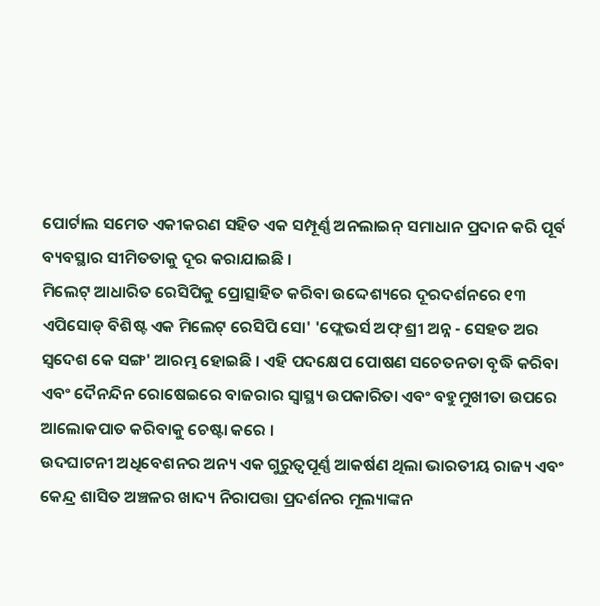ପୋର୍ଟାଲ ସମେତ ଏକୀକରଣ ସହିତ ଏକ ସମ୍ପୂର୍ଣ୍ଣ ଅନଲାଇନ୍ ସମାଧାନ ପ୍ରଦାନ କରି ପୂର୍ବ ବ୍ୟବସ୍ଥାର ସୀମିତତାକୁ ଦୂର କରାଯାଇଛି ।
ମିଲେଟ୍ ଆଧାରିତ ରେସିପିକୁ ପ୍ରୋତ୍ସାହିତ କରିବା ଉଦ୍ଦେଶ୍ୟରେ ଦୂରଦର୍ଶନରେ ୧୩ ଏପିସୋଡ୍ ବିଶିଷ୍ଟ ଏକ ମିଲେଟ୍ ରେସିପି ସୋ' 'ଫ୍ଲେଭର୍ସ ଅଫ୍ ଶ୍ରୀ ଅନ୍ନ - ସେହତ ଅର ସ୍ୱଦେଶ କେ ସଙ୍ଗ' ଆରମ୍ଭ ହୋଇଛି । ଏହି ପଦକ୍ଷେପ ପୋଷଣ ସଚେତନତା ବୃଦ୍ଧି କରିବା ଏବଂ ଦୈନନ୍ଦିନ ରୋଷେଇରେ ବାଜରାର ସ୍ୱାସ୍ଥ୍ୟ ଉପକାରିତା ଏବଂ ବହୁମୁଖୀତା ଉପରେ ଆଲୋକପାତ କରିବାକୁ ଚେଷ୍ଟା କରେ ।
ଉଦଘାଟନୀ ଅଧିବେଶନର ଅନ୍ୟ ଏକ ଗୁରୁତ୍ୱପୂର୍ଣ୍ଣ ଆକର୍ଷଣ ଥିଲା ଭାରତୀୟ ରାଜ୍ୟ ଏବଂ କେନ୍ଦ୍ର ଶାସିତ ଅଞ୍ଚଳର ଖାଦ୍ୟ ନିରାପତ୍ତା ପ୍ରଦର୍ଶନର ମୂଲ୍ୟାଙ୍କନ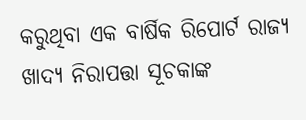କରୁଥିବା ଏକ ବାର୍ଷିକ ରିପୋର୍ଟ ରାଜ୍ୟ ଖାଦ୍ୟ ନିରାପତ୍ତା ସୂଚକାଙ୍କ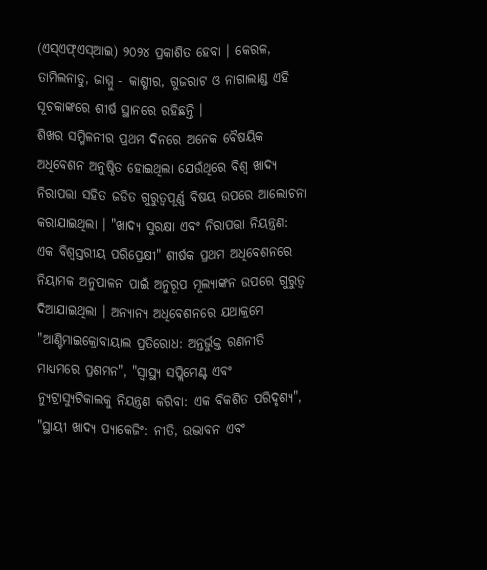(ଏସ୍ଏଫ୍ଏସ୍ଆଇ) ୨୦୨୪ ପ୍ରକାଶିତ ହେବା । କେରଳ, ତାମିଲନାଡୁ, ଜାମ୍ମୁ - କାଶ୍ମୀର, ଗୁଜରାଟ ଓ ନାଗାଲାଣ୍ଡ ଏହି ସୂଚକାଙ୍କରେ ଶୀର୍ଷ ସ୍ଥାନରେ ରହିଛନ୍ତି ।
ଶିଖର ସମ୍ମିଳନୀର ପ୍ରଥମ ଦିନରେ ଅନେକ ବୈଷୟିକ ଅଧିବେଶନ ଅନୁଷ୍ଠିତ ହୋଇଥିଲା ଯେଉଁଥିରେ ବିଶ୍ୱ ଖାଦ୍ୟ ନିରାପତ୍ତା ସହିତ ଜଡିତ ଗୁରୁତ୍ୱପୂର୍ଣ୍ଣ ବିଷୟ ଉପରେ ଆଲୋଚନା କରାଯାଇଥିଲା । "ଖାଦ୍ୟ ସୁରକ୍ଷା ଏବଂ ନିରାପତ୍ତା ନିୟନ୍ତ୍ରଣ: ଏକ ବିଶ୍ୱସ୍ତରୀୟ ପରିପ୍ରେକ୍ଷୀ" ଶୀର୍ଷକ ପ୍ରଥମ ଅଧିବେଶନରେ ନିୟାମକ ଅନୁପାଳନ ପାଇଁ ଅନୁରୂପ ମୂଲ୍ୟାଙ୍କନ ଉପରେ ଗୁରୁତ୍ୱ ଦିଆଯାଇଥିଲା । ଅନ୍ୟାନ୍ୟ ଅଧିବେଶନରେ ଯଥାକ୍ରମେ "ଆଣ୍ଟିମାଇକ୍ରୋବାୟାଲ ପ୍ରତିରୋଧ: ଅନ୍ତର୍ଭୁକ୍ତ ରଣନୀତି ମାଧ୍ୟମରେ ପ୍ରଶମନ", "ସ୍ୱାସ୍ଥ୍ୟ ସପ୍ଲିମେଣ୍ଟ ଏବଂ ନ୍ୟୁଟ୍ରାସ୍ୟୁଟିକାଲକୁ ନିୟନ୍ତ୍ରଣ କରିବା: ଏକ ବିକଶିତ ପରିଦୃଶ୍ୟ", "ସ୍ଥାୟୀ ଖାଦ୍ୟ ପ୍ୟାକେଜିଂ: ନୀତି, ଉଦ୍ଭାବନ ଏବଂ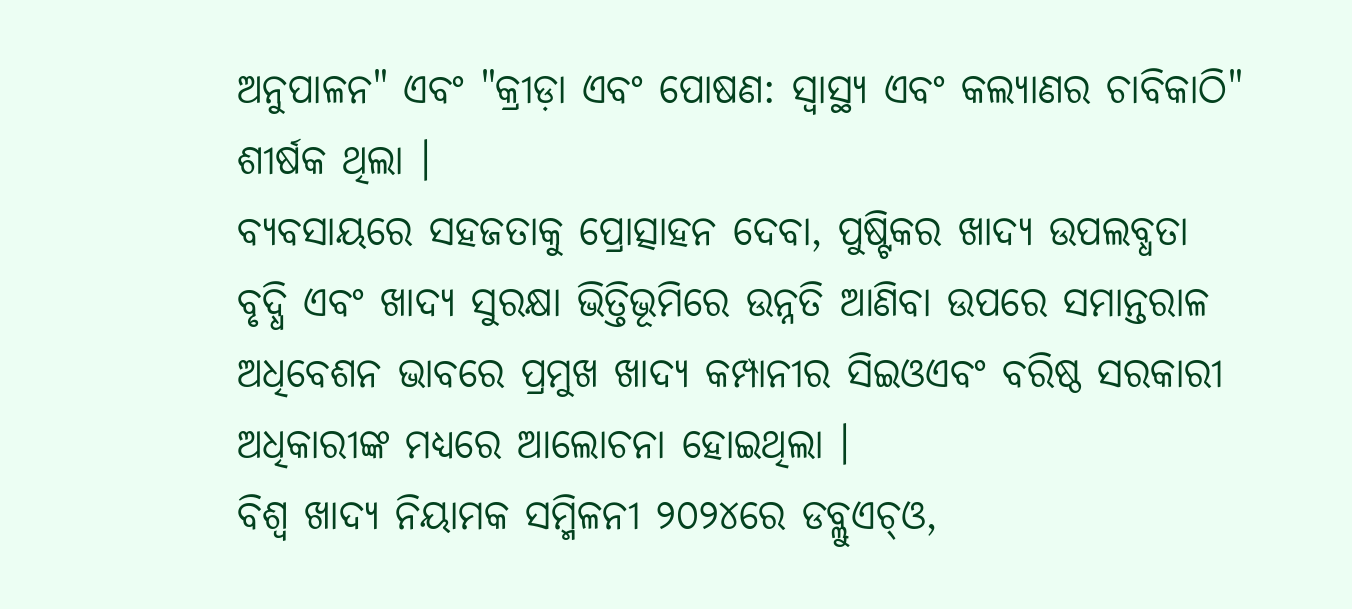ଅନୁପାଳନ" ଏବଂ "କ୍ରୀଡ଼ା ଏବଂ ପୋଷଣ: ସ୍ୱାସ୍ଥ୍ୟ ଏବଂ କଲ୍ୟାଣର ଚାବିକାଠି" ଶୀର୍ଷକ ଥିଲା ।
ବ୍ୟବସାୟରେ ସହଜତାକୁ ପ୍ରୋତ୍ସାହନ ଦେବା, ପୁଷ୍ଟିକର ଖାଦ୍ୟ ଉପଲବ୍ଧତା ବୃଦ୍ଧି ଏବଂ ଖାଦ୍ୟ ସୁରକ୍ଷା ଭିତ୍ତିଭୂମିରେ ଉନ୍ନତି ଆଣିବା ଉପରେ ସମାନ୍ତରାଳ ଅଧିବେଶନ ଭାବରେ ପ୍ରମୁଖ ଖାଦ୍ୟ କମ୍ପାନୀର ସିଇଓଏବଂ ବରିଷ୍ଠ ସରକାରୀ ଅଧିକାରୀଙ୍କ ମଧ୍ୟରେ ଆଲୋଚନା ହୋଇଥିଲା ।
ବିଶ୍ୱ ଖାଦ୍ୟ ନିୟାମକ ସମ୍ମିଳନୀ ୨୦୨୪ରେ ଡବ୍ଲୁଏଚ୍ଓ,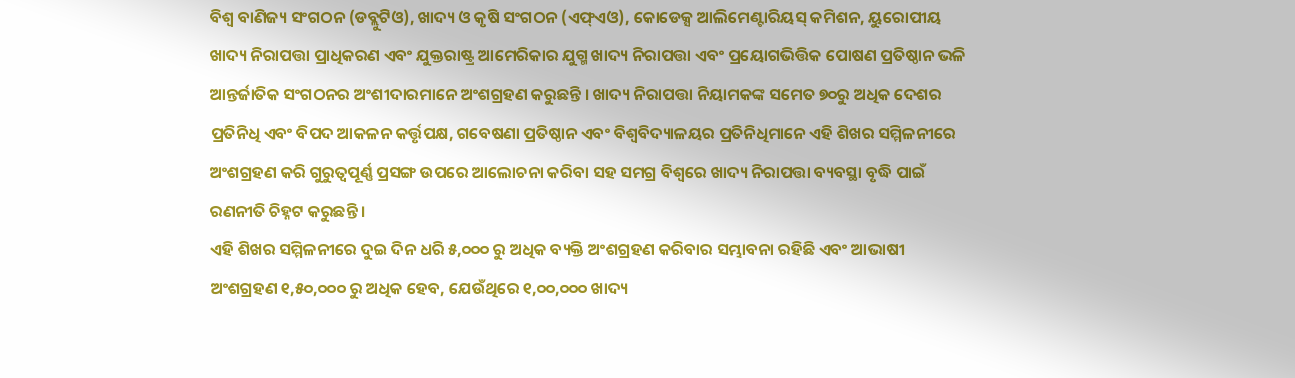ବିଶ୍ୱ ବାଣିଜ୍ୟ ସଂଗଠନ (ଡବ୍ଲୁଟିଓ), ଖାଦ୍ୟ ଓ କୃଷି ସଂଗଠନ (ଏଫ୍ଏଓ), କୋଡେକ୍ସ ଆଲିମେଣ୍ଟାରିୟସ୍ କମିଶନ, ୟୁରୋପୀୟ ଖାଦ୍ୟ ନିରାପତ୍ତା ପ୍ରାଧିକରଣ ଏବଂ ଯୁକ୍ତରାଷ୍ଟ୍ର ଆମେରିକାର ଯୁଗ୍ମ ଖାଦ୍ୟ ନିରାପତ୍ତା ଏବଂ ପ୍ରୟୋଗଭିତ୍ତିକ ପୋଷଣ ପ୍ରତିଷ୍ଠାନ ଭଳି ଆନ୍ତର୍ଜାତିକ ସଂଗଠନର ଅଂଶୀଦାରମାନେ ଅଂଶଗ୍ରହଣ କରୁଛନ୍ତି । ଖାଦ୍ୟ ନିରାପତ୍ତା ନିୟାମକଙ୍କ ସମେତ ୭୦ରୁ ଅଧିକ ଦେଶର ପ୍ରତିନିଧି ଏବଂ ବିପଦ ଆକଳନ କର୍ତ୍ତୃପକ୍ଷ, ଗବେଷଣା ପ୍ରତିଷ୍ଠାନ ଏବଂ ବିଶ୍ୱବିଦ୍ୟାଳୟର ପ୍ରତିନିଧିମାନେ ଏହି ଶିଖର ସମ୍ମିଳନୀରେ ଅଂଶଗ୍ରହଣ କରି ଗୁରୁତ୍ୱପୂର୍ଣ୍ଣ ପ୍ରସଙ୍ଗ ଉପରେ ଆଲୋଚନା କରିବା ସହ ସମଗ୍ର ବିଶ୍ୱରେ ଖାଦ୍ୟ ନିରାପତ୍ତା ବ୍ୟବସ୍ଥା ବୃଦ୍ଧି ପାଇଁ ରଣନୀତି ଚିହ୍ନଟ କରୁଛନ୍ତି ।
ଏହି ଶିଖର ସମ୍ମିଳନୀରେ ଦୁଇ ଦିନ ଧରି ୫,୦୦୦ ରୁ ଅଧିକ ବ୍ୟକ୍ତି ଅଂଶଗ୍ରହଣ କରିବାର ସମ୍ଭାବନା ରହିଛି ଏବଂ ଆଭାଷୀ ଅଂଶଗ୍ରହଣ ୧,୫୦,୦୦୦ ରୁ ଅଧିକ ହେବ, ଯେଉଁଥିରେ ୧,୦୦,୦୦୦ ଖାଦ୍ୟ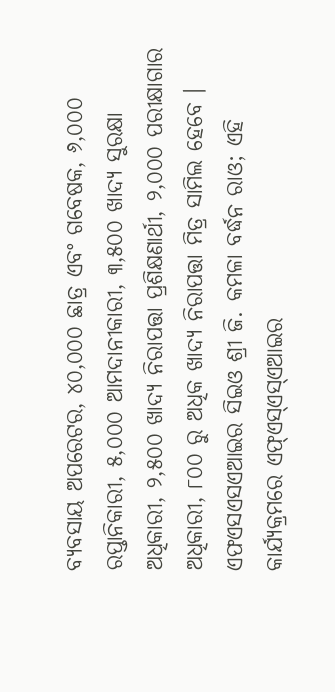ବ୍ୟବସାୟ ଅପରେଟର, ୪୦,୦୦୦ ଛାତ୍ର ଏବଂ ଗବେଷକ, ୬,୦୦୦ ରପ୍ତାନିକାରୀ, ୫,୦୦୦ ଆମଦାନୀକାରୀ, ୩,୫୦୦ ଖାଦ୍ୟ ସୁରକ୍ଷା ଅଧିକାରୀ, ୨,୫୦୦ ଖାଦ୍ୟ ନିରାପତ୍ତା ପ୍ରଶିକ୍ଷଣାର୍ଥୀ, ୨,୦୦୦ ପରୀକ୍ଷାଗାର ଅଧିକାରୀ, ୮୦୦ ରୁ ଅଧିକ ଖାଦ୍ୟ ନିରାପତ୍ତା ମିତ୍ର ସାମିଲ ହେବେ ।
ଏଫଏସଏସଏଆଇର ସିଇଓ ଶ୍ରୀ ଜି. କମଳା ବର୍ଦ୍ଧନ ରାଓ; ଏହି କାର୍ଯ୍ୟକ୍ରମରେ ଏଫ୍ଏସ୍ଏସ୍ଏଆଇର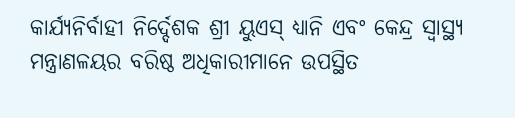କାର୍ଯ୍ୟନିର୍ବାହୀ ନିର୍ଦ୍ଦେଶକ ଶ୍ରୀ ୟୁଏସ୍ ଧ୍ୟାନି ଏବଂ କେନ୍ଦ୍ର ସ୍ୱାସ୍ଥ୍ୟ ମନ୍ତ୍ରାଣଳୟର ବରିଷ୍ଠ ଅଧିକାରୀମାନେ ଉପସ୍ଥିତ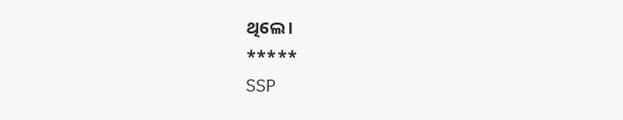ଥିଲେ ।
*****
SSP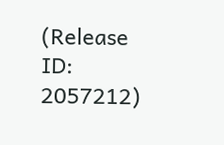(Release ID: 2057212)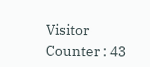Visitor Counter : 43